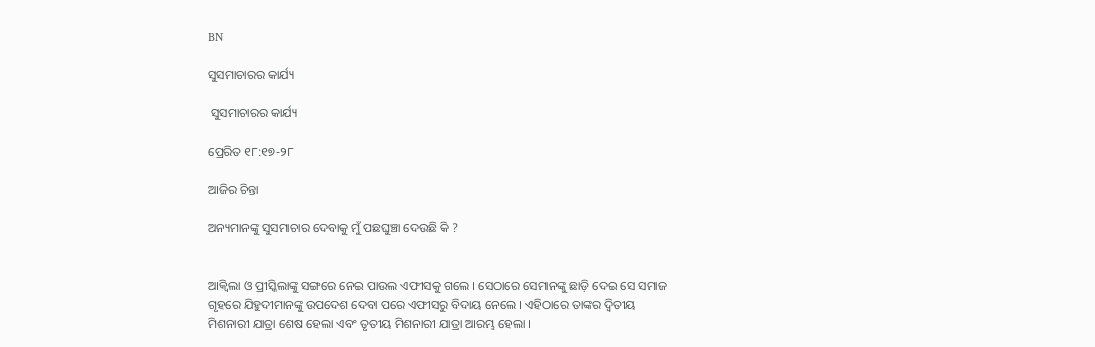BN

ସୁସମାଚାରର କାର୍ଯ୍ୟ

 ସୁସମାଚାରର କାର୍ଯ୍ୟ

ପ୍ରେରିତ ୧୮:୧୭-୨୮

ଆଜିର ଚିନ୍ତା

ଅନ୍ୟମାନଙ୍କୁ ସୁସମାଚାର ଦେବାକୁ ମୁଁ ପଛଘୁଞ୍ଚା ଦେଉଛି କି ?


ଆକ୍ଵିଲା ଓ ପ୍ରୀସ୍କିଲାଙ୍କୁ ସଙ୍ଗରେ ନେଇ ପାଉଲ ଏଫୀସକୁ ଗଲେ । ସେଠାରେ ସେମାନଙ୍କୁ ଛାଡ଼ି ଦେଇ ସେ ସମାଜ ଗୃହରେ ଯିହୁଦୀମାନଙ୍କୁ ଉପଦେଶ ଦେବା ପରେ ଏଫୀସରୁ ବିଦାୟ ନେଲେ । ଏହିଠାରେ ତାଙ୍କର ଦ୍ଵିତୀୟ ମିଶନାରୀ ଯାତ୍ରା ଶେଷ ହେଲା ଏବଂ ତୃତୀୟ ମିଶନାରୀ ଯାତ୍ରା ଆରମ୍ଭ ହେଲା ।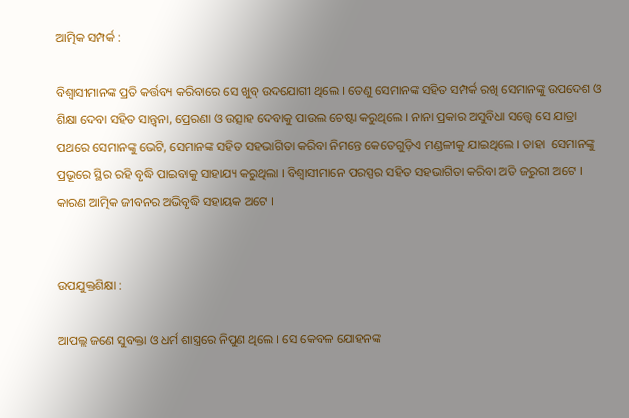ଆତ୍ମିକ ସମ୍ପର୍କ :

ବିଶ୍ବାସୀମାନଙ୍କ ପ୍ରତି କର୍ତ୍ତବ୍ୟ କରିବାରେ ସେ ଖୁବ୍ ଉଦଯୋଗୀ ଥିଲେ । ତେଣୁ ସେମାନଙ୍କ ସହିତ ସମ୍ପର୍କ ରଖି ସେମାନଙ୍କୁ ଉପଦେଶ ଓ ଶିକ୍ଷା ଦେବା ସହିତ ସାନ୍ତ୍ଵନା, ପ୍ରେରଣା ଓ ଉତ୍ସାହ ଦେବାକୁ ପାଉଲ ଚେଷ୍ଟା କରୁଥିଲେ । ନାନା ପ୍ରକାର ଅସୁବିଧା ସତ୍ତ୍ୱେ ସେ ଯାତ୍ରା ପଥରେ ସେମାନଙ୍କୁ ଭେଟି, ସେମାନଙ୍କ ସହିତ ସହଭାଗିତା କରିବା ନିମନ୍ତେ କେତେଗୁଡ଼ିଏ ମଣ୍ଡଳୀକୁ ଯାଇଥିଲେ । ତାହା  ସେମାନଙ୍କୁ ପ୍ରଭୂରେ ସ୍ଥିର ରହି ବୃଦ୍ଧି ପାଇବାକୁ ସାହାଯ୍ୟ କରୁଥିଲା । ବିଶ୍ବାସୀମାନେ ପରସ୍ପର ସହିତ ସହଭାଗିତା କରିବା ଅତି ଜରୁରୀ ଅଟେ । କାରଣ ଆତ୍ମିକ ଜୀବନର ଅଭିବୃଦ୍ଧି ସହାୟକ ଅଟେ ।


ଉପଯୁକ୍ତଶିକ୍ଷା :

ଆପଲ୍ଲ ଜଣେ ସୁବକ୍ତା ଓ ଧର୍ମ ଶାସ୍ତ୍ରରେ ନିପୁଣ ଥିଲେ । ସେ କେବଳ ଯୋହନଙ୍କ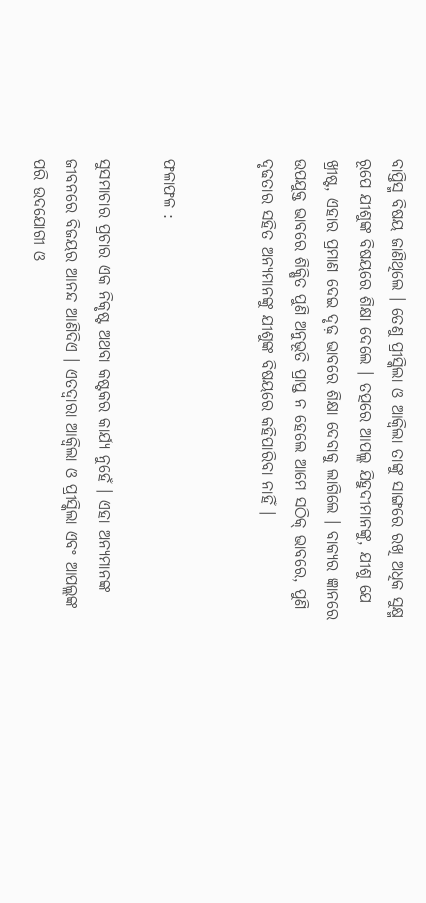ବାପ୍ତିସ୍ମ ବିଷୟ ଜାଣିଥିଲେ । ତେଣୁ ପ୍ରୀସ୍କିଲା ଓ ଆକ୍ଵିଲା ତାଙ୍କୁ ସାଙ୍ଗରେ ରଖି ଅଧିକ ସୁକ୍ଷ୍ମ ରୂପେ ଯୀଶୁଙ୍କ ବିଷୟରେ ଶିକ୍ଷା ଦେଲେ । ତତ୍ପରେ ଆପଲ୍ଲ ଯିହୁଦୀମାନଙ୍କୁ, ଯୀଶୁ ଯେ ଖ୍ରୀଷ୍ଟ, ଏହାର ପ୍ରମାଣ ଦେଇ ଦୃଢ଼ ଭାବରେ ଶିକ୍ଷା ଦେବାକୁ ଲାଗିଲେ । ବାକ୍ୟର ଜ୍ଞାନରେ ଉପଯୁକ୍ତ ଭାବରେ ଶିକ୍ଷିତ ପୁଣି ଅନୁଭୂତି ପ୍ରାପ୍ତ ନ ହେଲେ ଆମେ ସଠିକ୍ ଭାବରେ, ପୁଣି ଦୃଢତାର ସହିତ ଅନ୍ୟମାନଙ୍କୁ ଯୀଶୁଙ୍କ ବିଷୟରେ କହିପାରିବା ନାହିଁ ।


ଫଳାଫଳ :

ସୁସମାଚାର ପ୍ରଚାର ଏକ ନିକୃଷ୍ଟ ଅଥବା କଷ୍ଟକର କାର୍ଯ୍ୟ ନୁହେଁ । ଏହା ଅନ୍ୟମାନଙ୍କ ଜୀବନରେ ବିଜୟର ଆନନ୍ଦ ଆଣିଦିଏ । ଏତଦ୍ଵାରା ଆକ୍ଵିଲା ଓ ପ୍ରୀସ୍କିଲା ଏବଂ ଆପଲ୍ଲଙ୍କ ପରି ଉଦଯୋଗୀ ଓ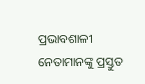ପ୍ରଭାବଶାଳୀ ନେତାମାନଙ୍କୁ ପ୍ରସ୍ତୁତ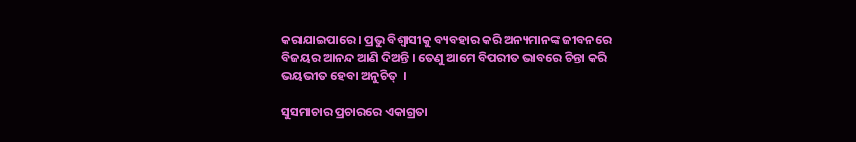କରାଯାଇପାରେ । ପ୍ରଭୁ ବିଶ୍ବାସୀକୁ ବ୍ୟବହାର କରି ଅନ୍ୟମାନଙ୍କ ଜୀବନରେ ବିଜୟର ଆନନ୍ଦ ଆଣି ଦିଅନ୍ତି । ତେଣୁ ଆମେ ବିପରୀତ ଭାବରେ ଚିନ୍ତା କରି ଭୟଭୀତ ହେବା ଅନୁଚିତ୍  ।

ସୁସମାଚାର ପ୍ରଚାରରେ ଏକାଗ୍ରତା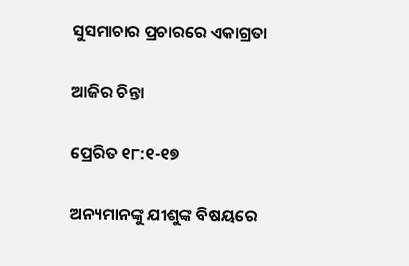ସୁସମାଚାର ପ୍ରଚାରରେ ଏକାଗ୍ରତା

ଆଜିର ଚିନ୍ତା

ପ୍ରେରିତ ୧୮:୧-୧୭

ଅନ୍ୟମାନଙ୍କୁ ଯୀଶୁଙ୍କ ବିଷୟରେ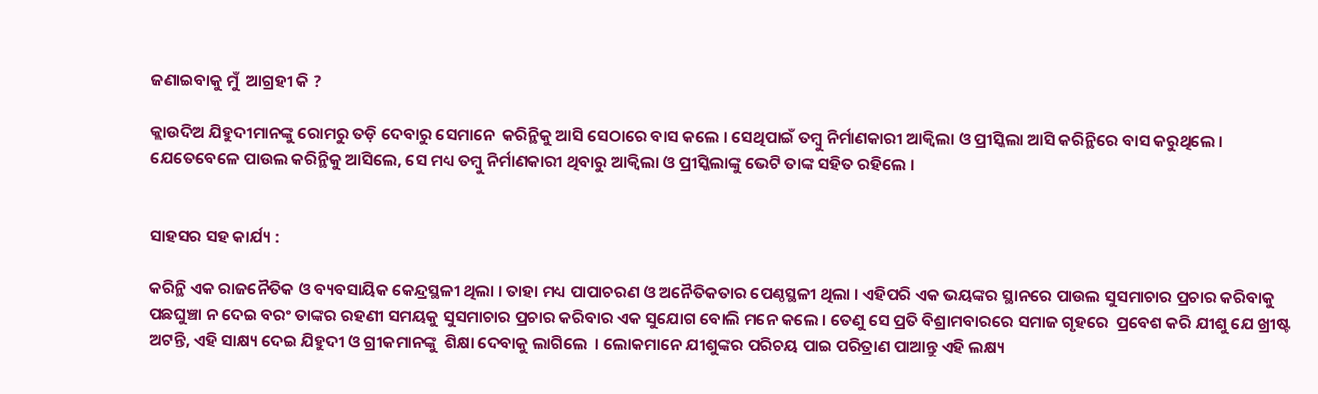ଜଣାଇବାକୁ ମୁଁ  ଆଗ୍ରହୀ କି ?

କ୍ଲାଉଦିଅ ଯିହୁଦୀମାନଙ୍କୁ ରୋମରୁ ତଡ଼ି ଦେବାରୁ ସେମାନେ  କରିନ୍ଥିକୁ ଆସି ସେଠାରେ ବାସ କଲେ । ସେଥିପାଇଁ ତମ୍ବୁ ନିର୍ମାଣକାରୀ ଆକ୍ଵିଲା ଓ ପ୍ରୀସ୍କିଲା ଆସି କରିନ୍ଥିରେ ବାସ କରୁଥିଲେ । ଯେତେବେଳେ ପାଉଲ କରିନ୍ଥିକୁ ଆସିଲେ, ସେ ମଧ୍ୟ ତମ୍ବୁ ନିର୍ମାଣକାରୀ ଥିବାରୁ ଆକ୍ଵିଲା ଓ ପ୍ରୀସ୍କିଲାଙ୍କୁ ଭେଟି ତାଙ୍କ ସହିତ ରହିଲେ ।


ସାହସର ସହ କାର୍ଯ୍ୟ :

କରିନ୍ଥି ଏକ ରାଜନୈତିକ ଓ ବ୍ୟବସାୟିକ କେନ୍ଦ୍ରସ୍ଥଳୀ ଥିଲା । ତାହା ମଧ୍ୟ ପାପାଚରଣ ଓ ଅନୈତିକତାର ପେଣ୍ଠସ୍ଥଳୀ ଥିଲା । ଏହିପରି ଏକ ଭୟଙ୍କର ସ୍ଥାନରେ ପାଉଲ ସୁସମାଚାର ପ୍ରଚାର କରିବାକୁ ପଛଘୁଞ୍ଚା ନ ଦେଇ ବରଂ ତାଙ୍କର ରହଣୀ ସମୟକୁ ସୁସମାଚାର ପ୍ରଚାର କରିବାର ଏକ ସୁଯୋଗ ବୋଲି ମନେ କଲେ । ତେଣୁ ସେ ପ୍ରତି ବିଶ୍ରାମବାରରେ ସମାଜ ଗୃହରେ  ପ୍ରବେଶ କରି ଯୀଶୁ ଯେ ଖ୍ରୀଷ୍ଟ ଅଟନ୍ତି, ଏହି ସାକ୍ଷ୍ୟ ଦେଇ ଯିହୁଦୀ ଓ ଗ୍ରୀକମାନଙ୍କୁ  ଶିକ୍ଷା ଦେବାକୁ ଲାଗିଲେ  । ଲୋକମାନେ ଯୀଶୁଙ୍କର ପରିଚୟ ପାଇ ପରିତ୍ରାଣ ପାଆନ୍ତୁ ଏହି ଲକ୍ଷ୍ୟ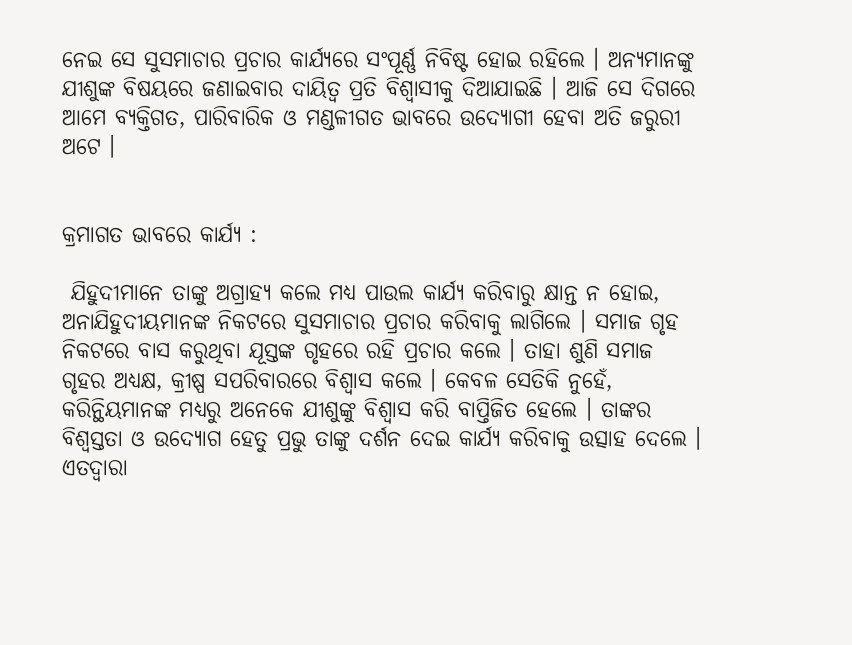ନେଇ ସେ ସୁସମାଚାର ପ୍ରଚାର କାର୍ଯ୍ୟରେ ସଂପୂର୍ଣ୍ଣ ନିବିଷ୍ଟ ହୋଇ ରହିଲେ । ଅନ୍ୟମାନଙ୍କୁ ଯୀଶୁଙ୍କ ବିଷୟରେ ଜଣାଇବାର ଦାୟିତ୍ବ ପ୍ରତି ବିଶ୍ଵାସୀକୁ ଦିଆଯାଇଛି । ଆଜି ସେ ଦିଗରେ ଆମେ ବ୍ୟକ୍ତିଗତ, ପାରିବାରିକ ଓ ମଣ୍ଡଳୀଗତ ଭାବରେ ଉଦ୍ଯୋଗୀ ହେବା ଅତି ଜରୁରୀ ଅଟେ ।


କ୍ରମାଗତ ଭାବରେ କାର୍ଯ୍ୟ :

 ଯିହୁଦୀମାନେ ତାଙ୍କୁ ଅଗ୍ରାହ୍ୟ କଲେ ମଧ୍ୟ ପାଉଲ କାର୍ଯ୍ୟ କରିବାରୁ କ୍ଷାନ୍ତ ନ ହୋଇ, ଅନାଯିହୁଦୀୟମାନଙ୍କ ନିକଟରେ ସୁସମାଚାର ପ୍ରଚାର କରିବାକୁ ଲାଗିଲେ । ସମାଜ ଗୃହ ନିକଟରେ ବାସ କରୁଥିବା ଯୂସ୍ତଙ୍କ ଗୃହରେ ରହି ପ୍ରଚାର କଲେ । ତାହା ଶୁଣି ସମାଜ ଗୃହର ଅଧ୍ୟକ୍ଷ, କ୍ରୀଷ୍ପ ସପରିବାରରେ ବିଶ୍ଵାସ କଲେ । କେବଳ ସେତିକି ନୁହେଁ, କରିନ୍ଥିୟମାନଙ୍କ ମଧ୍ୟରୁ ଅନେକେ ଯୀଶୁଙ୍କୁ ବିଶ୍ଵାସ କରି ବାପ୍ତିଜିତ ହେଲେ । ତାଙ୍କର ବିଶ୍ଵସ୍ତତା ଓ ଉଦ୍ଯୋଗ ହେତୁ ପ୍ରଭୁ ତାଙ୍କୁ ଦର୍ଶନ ଦେଇ କାର୍ଯ୍ୟ କରିବାକୁ ଉତ୍ସାହ ଦେଲେ । ଏତଦ୍ଵାରା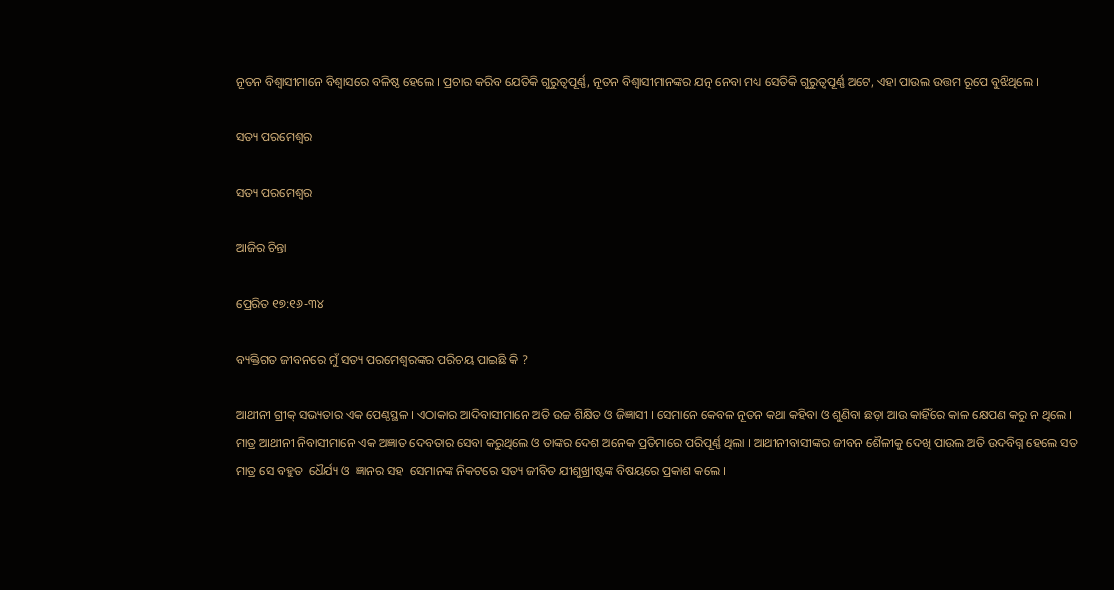ନୂତନ ବିଶ୍ବାସୀମାନେ ବିଶ୍ଵାସରେ ବଳିଷ୍ଠ ହେଲେ । ପ୍ରଚାର କରିବ ଯେତିକି ଗୁରୁତ୍ଵପୂର୍ଣ୍ଣ, ନୂତନ ବିଶ୍ବାସୀମାନଙ୍କର ଯତ୍ନ ନେବା ମଧ୍ୟ ସେତିକି ଗୁରୁତ୍ଵପୂର୍ଣ୍ଣ ଅଟେ, ଏହା ପାଉଲ ଉତ୍ତମ ରୂପେ ବୁଝିଥିଲେ ।

ସତ୍ୟ ପରମେଶ୍ୱର

ସତ୍ୟ ପରମେଶ୍ୱର

ଆଜିର ଚିନ୍ତା

ପ୍ରେରିତ ୧୭:୧୬-୩୪

ବ୍ୟକ୍ତିଗତ ଜୀବନରେ ମୁଁ ସତ୍ୟ ପରମେଶ୍ବରଙ୍କର ପରିଚୟ ପାଇଛି କି ?

ଆଥୀନୀ ଗ୍ରୀକ୍ ସଭ୍ୟତାର ଏକ ପେଣ୍ଠସ୍ଥଳ । ଏଠାକାର ଆଦିବାସୀମାନେ ଅତି ଉଚ୍ଚ ଶିକ୍ଷିତ ଓ ଜିଜ୍ଞାସୀ । ସେମାନେ କେବଳ ନୂତନ କଥା କହିବା ଓ ଶୁଣିବା ଛଡ଼ା ଆଉ କାହିଁରେ କାଳ କ୍ଷେପଣ କରୁ ନ ଥିଲେ । ମାତ୍ର ଆଥୀନୀ ନିବାସୀମାନେ ଏକ ଅଜ୍ଞାତ ଦେବତାର ସେବା କରୁଥିଲେ ଓ ତାଙ୍କର ଦେଶ ଅନେକ ପ୍ରତିମାରେ ପରିପୂର୍ଣ୍ଣ ଥିଲା । ଆଥୀନୀବାସୀଙ୍କର ଜୀବନ ଶୈଳୀକୁ ଦେଖି ପାଉଲ ଅତି ଉଦବିଗ୍ନ ହେଲେ ସତ ମାତ୍ର ସେ ବହୁତ  ଧୈର୍ଯ୍ୟ ଓ  ଜ୍ଞାନର ସହ  ସେମାନଙ୍କ ନିକଟରେ ସତ୍ୟ ଜୀବିତ ଯୀଶୁଖ୍ରୀଷ୍ଟଙ୍କ ବିଷୟରେ ପ୍ରକାଶ କଲେ ।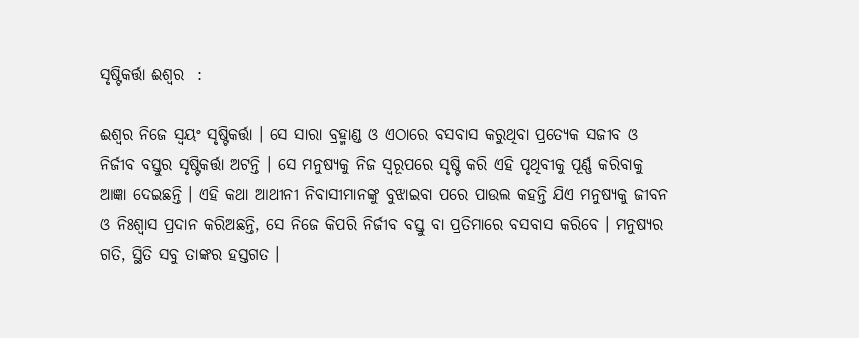ସୃଷ୍ଟିକର୍ତ୍ତା ଈଶ୍ଵର  :

ଈଶ୍ଵର ନିଜେ ସ୍ଵୟଂ ସୃଷ୍ଟିକର୍ତ୍ତା । ସେ ସାରା ବ୍ରହ୍ମାଣ୍ଡ ଓ ଏଠାରେ ବସବାସ କରୁଥିବା ପ୍ରତ୍ୟେକ ସଜୀବ ଓ ନିର୍ଜୀବ ବସ୍ତୁର ସୃଷ୍ଟିକର୍ତ୍ତା ଅଟନ୍ତି । ସେ ମନୁଷ୍ୟକୁ ନିଜ ସ୍ୱରୂପରେ ସୃଷ୍ଟି କରି ଏହି ପୃଥିବୀକୁ ପୂର୍ଣ୍ଣ କରିବାକୁ ଆଜ୍ଞା ଦେଇଛନ୍ତି । ଏହି କଥା ଆଥୀନୀ ନିବାସୀମାନଙ୍କୁ ବୁଝାଇବା ପରେ ପାଉଲ କହନ୍ତି ଯିଏ ମନୁଷ୍ୟକୁ ଜୀବନ ଓ ନିଃଶ୍ୱାସ ପ୍ରଦାନ କରିଅଛନ୍ତି, ସେ ନିଜେ କିପରି ନିର୍ଜୀବ ବସ୍ତୁ ବା ପ୍ରତିମାରେ ବସବାସ କରିବେ । ମନୁଷ୍ୟର ଗତି, ସ୍ଥିତି ସବୁ ତାଙ୍କର ହସ୍ତଗତ ।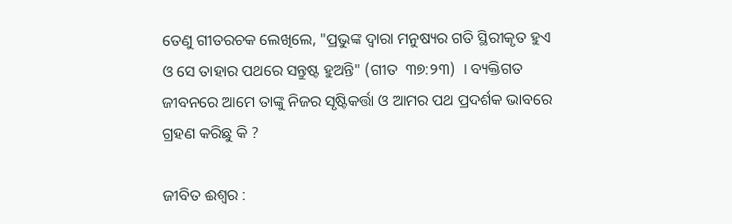ତେଣୁ ଗୀତରଚକ ଲେଖିଲେ, "ପ୍ରଭୁଙ୍କ ଦ୍ଵାରା ମନୁଷ୍ୟର ଗତି ସ୍ଥିରୀକୃତ ହୁଏ ଓ ସେ ତାହାର ପଥରେ ସନ୍ତୁଷ୍ଟ ହୁଅନ୍ତି" (ଗୀତ  ୩୭:୨୩)  । ବ୍ୟକ୍ତିଗତ ଜୀବନରେ ଆମେ ତାଙ୍କୁ ନିଜର ସୃଷ୍ଟିକର୍ତ୍ତା ଓ ଆମର ପଥ ପ୍ରଦର୍ଶକ ଭାବରେ ଗ୍ରହଣ କରିଛୁ କି ?

ଜୀବିତ ଈଶ୍ୱର :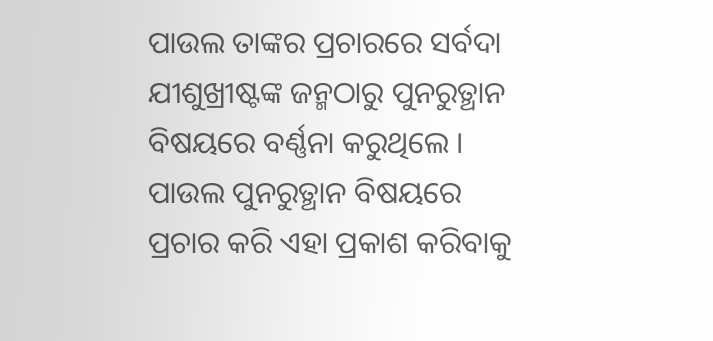ପାଉଲ ତାଙ୍କର ପ୍ରଚାରରେ ସର୍ବଦା ଯୀଶୁଖ୍ରୀଷ୍ଟଙ୍କ ଜନ୍ମଠାରୁ ପୁନରୁତ୍ଥାନ ବିଷୟରେ ବର୍ଣ୍ଣନା କରୁଥିଲେ । ପାଉଲ ପୁନରୁତ୍ଥାନ ବିଷୟରେ ପ୍ରଚାର କରି ଏହା ପ୍ରକାଶ କରିବାକୁ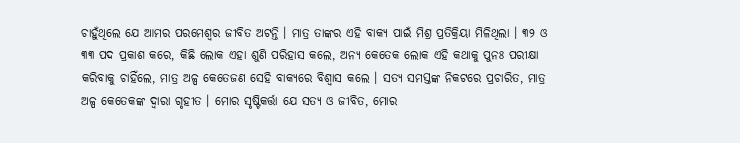ଚାହୁଁଥିଲେ ଯେ ଆମର ପରମେଶ୍ୱର ଜୀବିତ ଅଟନ୍ତି । ମାତ୍ର ତାଙ୍କର ଏହି ବାକ୍ୟ ପାଇଁ ମିଶ୍ର ପ୍ରତିକ୍ରିୟା ମିଳିଥିଲା । ୩୨ ଓ ୩୩ ପଦ ପ୍ରକାଶ କରେ, କିଛି ଲୋକ ଏହା ଶୁଣି ପରିହାସ କଲେ, ଅନ୍ୟ କେତେକ ଲୋକ ଏହି କଥାକୁ ପୁନଃ ପରୀକ୍ଷା କରିବାକୁ ଚାହିଁଲେ, ମାତ୍ର ଅଳ୍ପ କେତେଜଣ ସେହି ବାକ୍ୟରେ ବିଶ୍ଵାସ କଲେ । ସତ୍ୟ ସମସ୍ତଙ୍କ ନିକଟରେ ପ୍ରଚାରିତ, ମାତ୍ର ଅଳ୍ପ କେତେକଙ୍କ ଦ୍ଵାରା ଗୃହୀତ । ମୋର ସୃଷ୍ଟିକର୍ତ୍ତା ଯେ ସତ୍ୟ ଓ ଜୀବିତ, ମୋର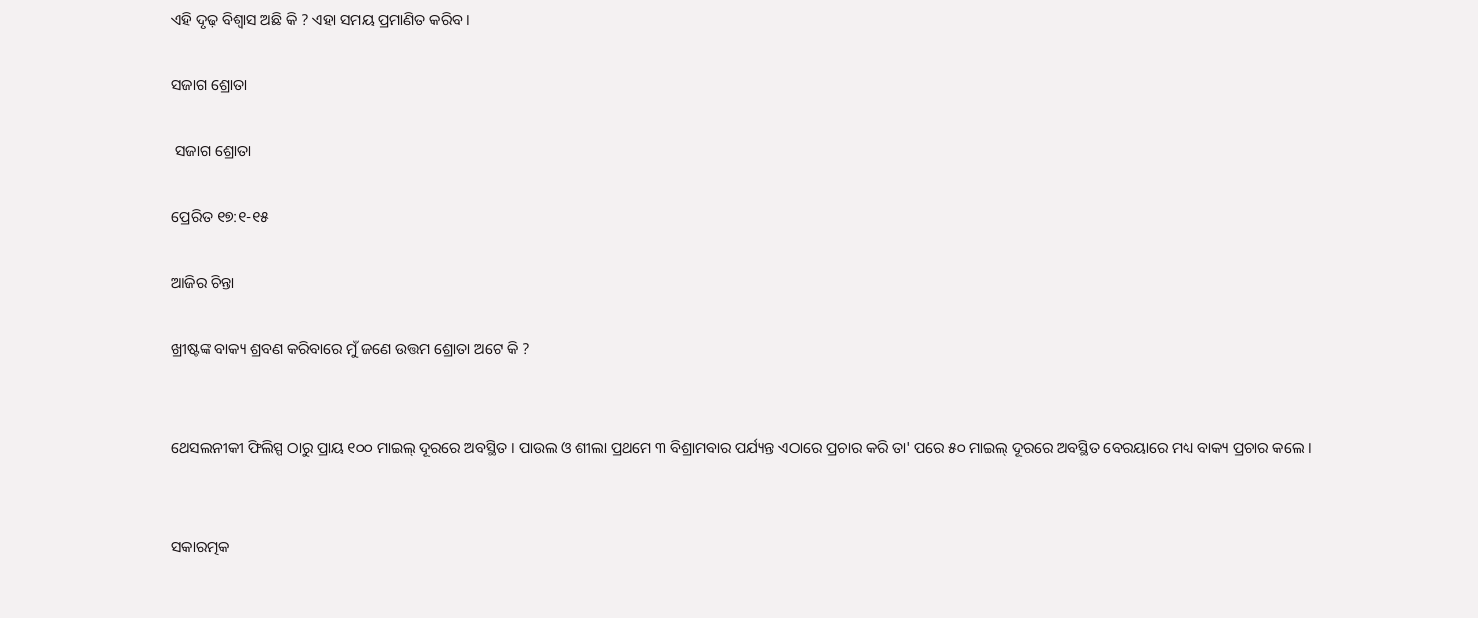ଏହି ଦୃଢ଼ ବିଶ୍ଵାସ ଅଛି କି ? ଏହା ସମୟ ପ୍ରମାଣିତ କରିବ ।

ସଜାଗ ଶ୍ରୋତା

 ସଜାଗ ଶ୍ରୋତା

ପ୍ରେରିତ ୧୭:୧-୧୫

ଆଜିର ଚିନ୍ତା

ଖ୍ରୀଷ୍ଟଙ୍କ ବାକ୍ୟ ଶ୍ରବଣ କରିବାରେ ମୁଁ ଜଣେ ଉତ୍ତମ ଶ୍ରୋତା ଅଟେ କି ?


ଥେସଲନୀକୀ ଫିଲିସ୍ପ ଠାରୁ ପ୍ରାୟ ୧୦୦ ମାଇଲ୍ ଦୂରରେ ଅବସ୍ଥିତ । ପାଉଲ ଓ ଶୀଲା ପ୍ରଥମେ ୩ ବିଶ୍ରାମବାର ପର୍ଯ୍ୟନ୍ତ ଏଠାରେ ପ୍ରଚାର କରି ତା' ପରେ ୫୦ ମାଇଲ୍ ଦୂରରେ ଅବସ୍ଥିତ ବେରୟାରେ ମଧ୍ୟ ବାକ୍ୟ ପ୍ରଚାର କଲେ ।


ସକାରତ୍ମକ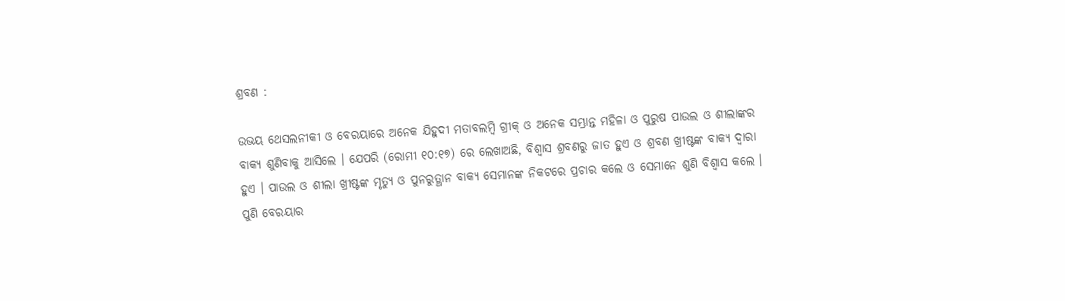ଶ୍ରବଣ :

ଉଭୟ ଥେସଲନୀକୀ ଓ ବେରୟାରେ ଅନେକ ଯିହୁଦୀ ମତାବଲମ୍ବି ଗ୍ରୀକ୍ ଓ ଅନେକ ସମ୍ଭ୍ରାନ୍ତ ମହିଳା ଓ ପୁରୁଷ ପାଉଲ ଓ ଶୀଲାଙ୍କର ବାକ୍ୟ ଶୁଣିବାକୁ ଆସିଲେ । ଯେପରି (ରୋମୀ ୧୦:୧୭) ରେ ଲେଖାଅଛି, ବିଶ୍ଵାସ ଶ୍ରବଣରୁ ଜାତ ହୁଏ ଓ ଶ୍ରବଣ ଖ୍ରୀଷ୍ଟଙ୍କ ବାକ୍ୟ ଦ୍ଵାରା ହୁଏ । ପାଉଲ ଓ ଶୀଲା ଖ୍ରୀଷ୍ଟଙ୍କ ମୃତ୍ୟୁ ଓ ପୁନରୁତ୍ଥାନ ବାକ୍ୟ ସେମାନଙ୍କ ନିକଟରେ ପ୍ରଚାର କଲେ ଓ ସେମାନେ ଶୁଣି ବିଶ୍ଵାସ କଲେ । ପୁଣି ବେରୟାର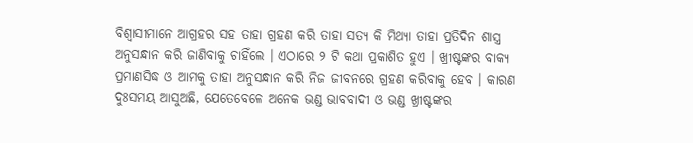ବିଶ୍ବାସୀମାନେ ଆଗ୍ରହର ସହ ତାହା ଗ୍ରହଣ କରି ତାହା ସତ୍ୟ କି ମିଥ୍ୟା ତାହା ପ୍ରତିଦିନ ଶାସ୍ତ୍ର ଅନୁସନ୍ଧାନ କରି ଜାଣିବାକୁ ଚାହିଁଲେ । ଏଠାରେ ୨ ଟି କଥା ପ୍ରକାଶିତ ହୁଏ । ଖ୍ରୀଷ୍ଟଙ୍କର ବାକ୍ୟ ପ୍ରମାଣସିଦ୍ଧ ଓ ଆମକୁ ତାହା ଅନୁସନ୍ଧାନ କରି ନିଜ ଜୀବନରେ ଗ୍ରହଣ କରିବାକୁ ହେବ । କାରଣ ଦୁଃସମୟ ଆସୁଅଛି, ଯେତେବେଳେ ଅନେକ ଭଣ୍ଡ ଭାବବାଦୀ ଓ ଭଣ୍ଡ ଖ୍ରୀଷ୍ଟଙ୍କର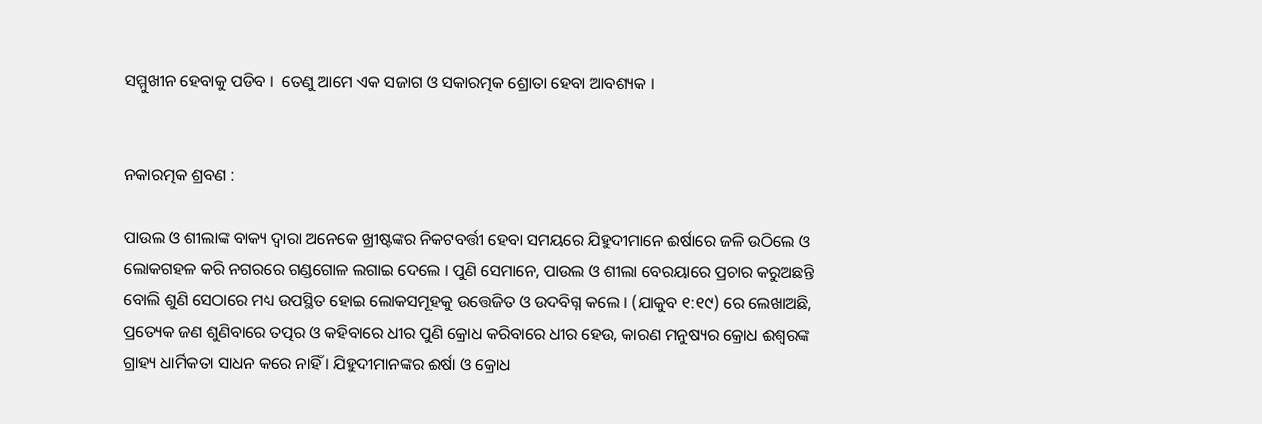ସମ୍ମୁଖୀନ ହେବାକୁ ପଡିବ ।  ତେଣୁ ଆମେ ଏକ ସଜାଗ ଓ ସକାରତ୍ମକ ଶ୍ରୋତା ହେବା ଆବଶ୍ୟକ ।


ନକାରତ୍ମକ ଶ୍ରବଣ :

ପାଉଲ ଓ ଶୀଲାଙ୍କ ବାକ୍ୟ ଦ୍ଵାରା ଅନେକେ ଖ୍ରୀଷ୍ଟଙ୍କର ନିକଟବର୍ତ୍ତୀ ହେବା ସମୟରେ ଯିହୁଦୀମାନେ ଈର୍ଷାରେ ଜଳି ଉଠିଲେ ଓ ଲୋକଗହଳ କରି ନଗରରେ ଗଣ୍ଡଗୋଳ ଲଗାଇ ଦେଲେ । ପୁଣି ସେମାନେ, ପାଉଲ ଓ ଶୀଲା ବେରୟାରେ ପ୍ରଚାର କରୁଅଛନ୍ତି ବୋଲି ଶୁଣି ସେଠାରେ ମଧ୍ୟ ଉପସ୍ଥିତ ହୋଇ ଲୋକସମୂହକୁ ଉତ୍ତେଜିତ ଓ ଉଦବିଗ୍ନ କଲେ । (ଯାକୁବ ୧:୧୯) ରେ ଲେଖାଅଛି, ପ୍ରତ୍ୟେକ ଜଣ ଶୁଣିବାରେ ତତ୍ପର ଓ କହିବାରେ ଧୀର ପୁଣି କ୍ରୋଧ କରିବାରେ ଧୀର ହେଉ, କାରଣ ମନୁଷ୍ୟର କ୍ରୋଧ ଈଶ୍ୱରଙ୍କ ଗ୍ରାହ୍ୟ ଧାର୍ମିକତା ସାଧନ କରେ ନାହିଁ । ଯିହୁଦୀମାନଙ୍କର ଈର୍ଷା ଓ କ୍ରୋଧ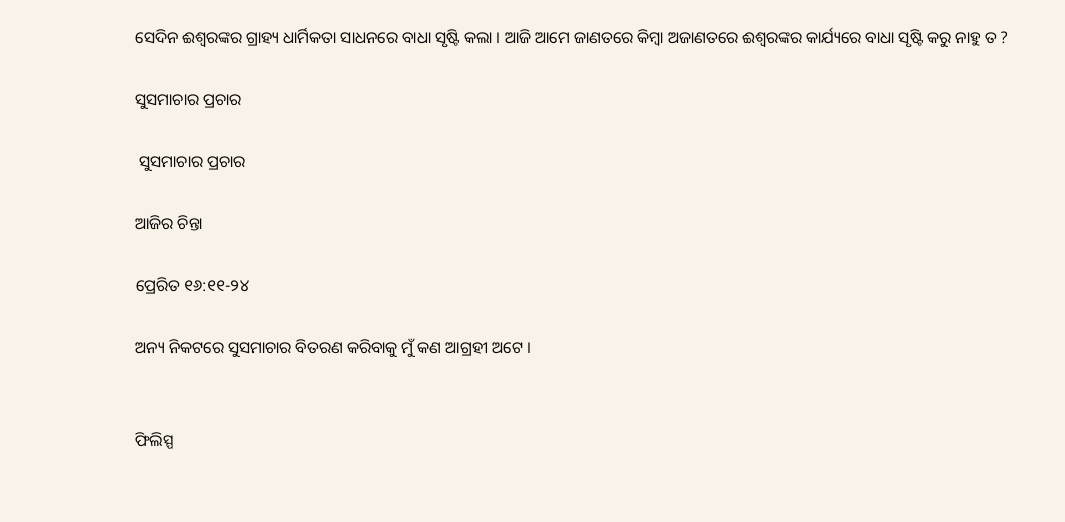ସେଦିନ ଈଶ୍ୱରଙ୍କର ଗ୍ରାହ୍ୟ ଧାର୍ମିକତା ସାଧନରେ ବାଧା ସୃଷ୍ଟି କଲା । ଆଜି ଆମେ ଜାଣତରେ କିମ୍ବା ଅଜାଣତରେ ଈଶ୍ୱରଙ୍କର କାର୍ଯ୍ୟରେ ବାଧା ସୃଷ୍ଟି କରୁ ନାହୁ ତ ?

ସୁସମାଚାର ପ୍ରଚାର

 ସୁସମାଚାର ପ୍ରଚାର

ଆଜିର ଚିନ୍ତା

ପ୍ରେରିତ ୧୬:୧୧-୨୪

ଅନ୍ୟ ନିକଟରେ ସୁସମାଚାର ବିତରଣ କରିବାକୁ ମୁଁ କଣ ଆଗ୍ରହୀ ଅଟେ ।


ଫିଲିସ୍ପ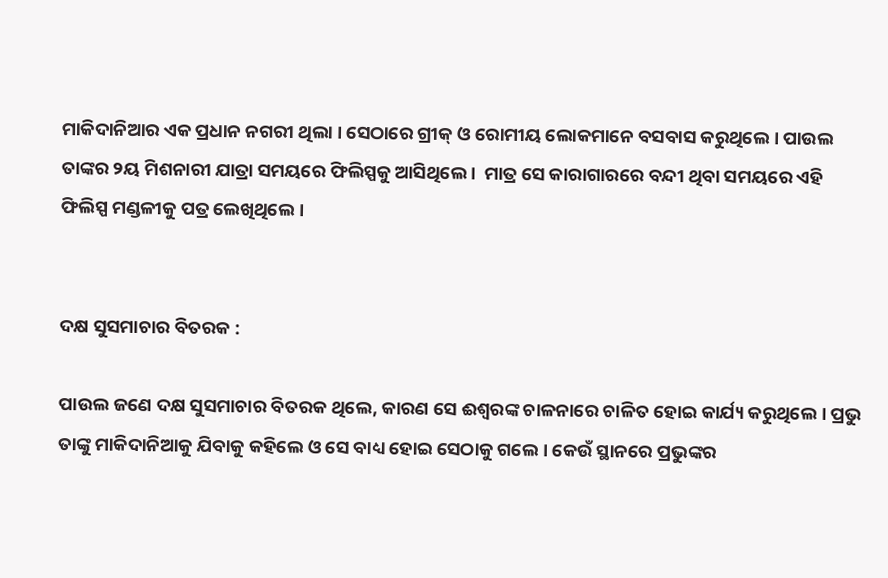ମାକିଦାନିଆର ଏକ ପ୍ରଧାନ ନଗରୀ ଥିଲା । ସେଠାରେ ଗ୍ରୀକ୍ ଓ ରୋମୀୟ ଲୋକମାନେ ବସବାସ କରୁଥିଲେ । ପାଉଲ ତାଙ୍କର ୨ୟ ମିଶନାରୀ ଯାତ୍ରା ସମୟରେ ଫିଲିସ୍ପକୁ ଆସିଥିଲେ ।  ମାତ୍ର ସେ କାରାଗାରରେ ବନ୍ଦୀ ଥିବା ସମୟରେ ଏହି ଫିଲିସ୍ପ ମଣ୍ଡଳୀକୁ ପତ୍ର ଲେଖିଥିଲେ ।


ଦକ୍ଷ ସୁସମାଚାର ବିତରକ :

ପାଉଲ ଜଣେ ଦକ୍ଷ ସୁସମାଚାର ବିତରକ ଥିଲେ, କାରଣ ସେ ଈଶ୍ୱରଙ୍କ ଚାଳନାରେ ଚାଳିତ ହୋଇ କାର୍ଯ୍ୟ କରୁଥିଲେ । ପ୍ରଭୁ ତାଙ୍କୁ ମାକିଦାନିଆକୁ ଯିବାକୁ କହିଲେ ଓ ସେ ବାଧ୍ୟ ହୋଇ ସେଠାକୁ ଗଲେ । କେଉଁ ସ୍ଥାନରେ ପ୍ରଭୁଙ୍କର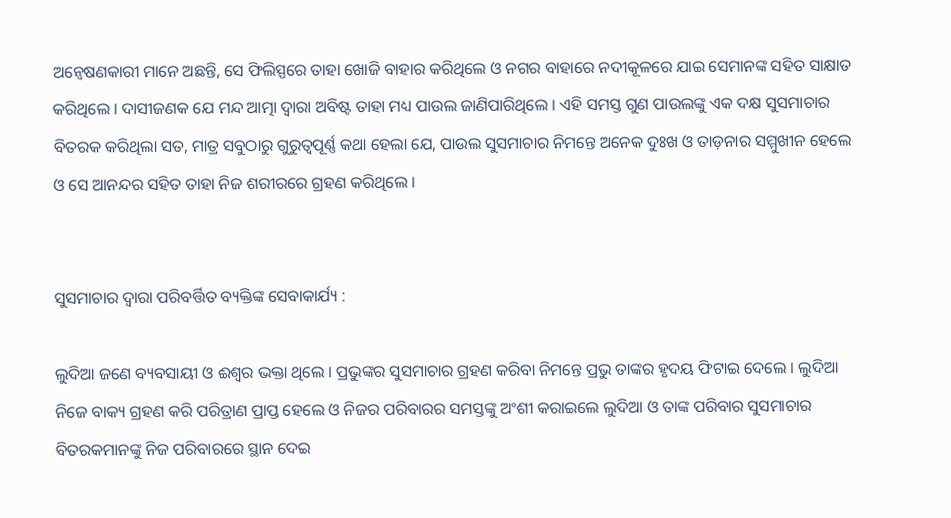ଅନ୍ଵେଷଣକାରୀ ମାନେ ଅଛନ୍ତି, ସେ ଫିଲିସ୍ପରେ ତାହା ଖୋଜି ବାହାର କରିଥିଲେ ଓ ନଗର ବାହାରେ ନଦୀକୂଳରେ ଯାଇ ସେମାନଙ୍କ ସହିତ ସାକ୍ଷାତ କରିଥିଲେ । ଦାସୀଜଣକ ଯେ ମନ୍ଦ ଆତ୍ମା ଦ୍ଵାରା ଅବିଷ୍ଟ ତାହା ମଧ୍ୟ ପାଉଲ ଜାଣିପାରିଥିଲେ । ଏହି ସମସ୍ତ ଗୁଣ ପାଉଲଙ୍କୁ ଏକ ଦକ୍ଷ ସୁସମାଚାର ବିତରକ କରିଥିଲା ସତ, ମାତ୍ର ସବୁଠାରୁ ଗୁରୁତ୍ଵପୂର୍ଣ୍ଣ କଥା ହେଲା ଯେ, ପାଉଲ ସୁସମାଚାର ନିମନ୍ତେ ଅନେକ ଦୁଃଖ ଓ ତାଡ଼ନାର ସମ୍ମୁଖୀନ ହେଲେ ଓ ସେ ଆନନ୍ଦର ସହିତ ତାହା ନିଜ ଶରୀରରେ ଗ୍ରହଣ କରିଥିଲେ ।


ସୁସମାଚାର ଦ୍ଵାରା ପରିବର୍ତ୍ତିତ ବ୍ୟକ୍ତିଙ୍କ ସେବାକାର୍ଯ୍ୟ :

ଲୁଦିଆ ଜଣେ ବ୍ୟବସାୟୀ ଓ ଈଶ୍ୱର ଭକ୍ତା ଥିଲେ । ପ୍ରଭୁଙ୍କର ସୁସମାଚାର ଗ୍ରହଣ କରିବା ନିମନ୍ତେ ପ୍ରଭୁ ତାଙ୍କର ହୃଦୟ ଫିଟାଇ ଦେଲେ । ଲୁଦିଆ ନିଜେ ବାକ୍ୟ ଗ୍ରହଣ କରି ପରିତ୍ରାଣ ପ୍ରାପ୍ତ ହେଲେ ଓ ନିଜର ପରିବାରର ସମସ୍ତଙ୍କୁ ଅଂଶୀ କରାଇଲେ ଲୁଦିଆ ଓ ତାଙ୍କ ପରିବାର ସୁସମାଚାର ବିତରକମାନଙ୍କୁ ନିଜ ପରିବାରରେ ସ୍ଥାନ ଦେଇ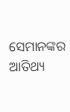ସେମାନଙ୍କର ଆତିଥ୍ୟ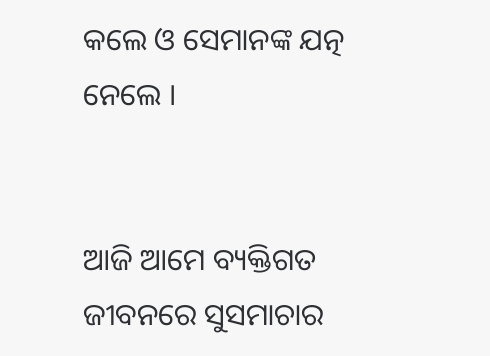କଲେ ଓ ସେମାନଙ୍କ ଯତ୍ନ ନେଲେ ।


ଆଜି ଆମେ ବ୍ୟକ୍ତିଗତ ଜୀବନରେ ସୁସମାଚାର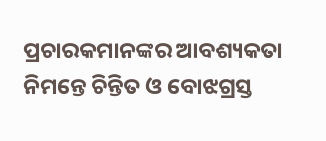ପ୍ରଚାରକମାନଙ୍କର ଆବଶ୍ୟକତା ନିମନ୍ତେ ଚିନ୍ତିତ ଓ ବୋଝଗ୍ରସ୍ତ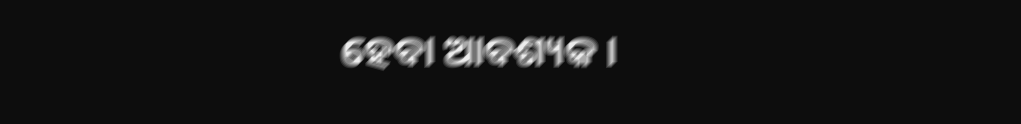ହେବା ଆବଶ୍ୟକ ।